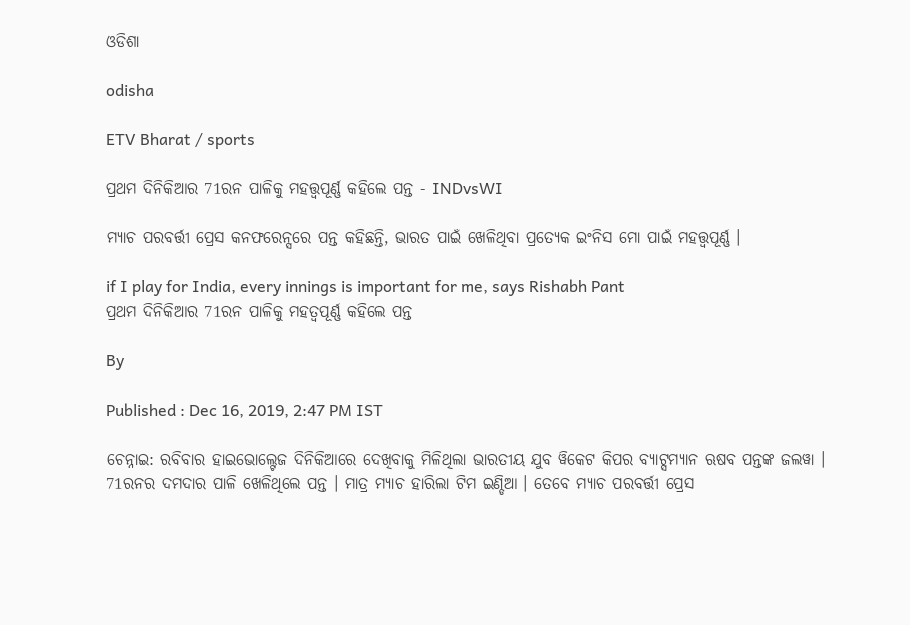ଓଡିଶା

odisha

ETV Bharat / sports

ପ୍ରଥମ ଦିନିକିଆର 71ରନ ପାଳିକୁ ମହତ୍ତ୍ବପୂର୍ଣ୍ଣ କହିଲେ ପନ୍ତ - INDvsWI

ମ୍ୟାଚ ପରବର୍ତ୍ତୀ ପ୍ରେସ କନଫରେନ୍ସରେ ପନ୍ତ କହିଛନ୍ତି, ଭାରତ ପାଇଁ ଖେଳିଥିବା ପ୍ରତ୍ୟେକ ଇଂନିସ ମୋ ପାଇଁ ମହତ୍ତ୍ବପୂର୍ଣ୍ଣ ।

if I play for India, every innings is important for me, says Rishabh Pant
ପ୍ରଥମ ଦିନିକିଆର 71ରନ ପାଳିକୁ ମହତ୍ବପୂର୍ଣ୍ଣ କହିଲେ ପନ୍ତ

By

Published : Dec 16, 2019, 2:47 PM IST

ଚେନ୍ନାଇ: ରବିବାର ହାଇଭୋଲ୍ଟେଜ ଦିନିକିଆରେ ଦେଖିବାକୁ ମିଳିଥିଲା ଭାରତୀୟ ଯୁବ ୱିକେଟ କିପର ବ୍ୟାଟ୍ସମ୍ୟାନ ଋଷବ ପନ୍ତଙ୍କ ଜଲୱା । 71ରନର ଦମଦାର ପାଳି ଖେଳିଥିଲେ ପନ୍ତ । ମାତ୍ର ମ୍ୟାଚ ହାରିଲା ଟିମ ଇଣ୍ଡିଆ । ତେବେ ମ୍ୟାଚ ପରବର୍ତ୍ତୀ ପ୍ରେସ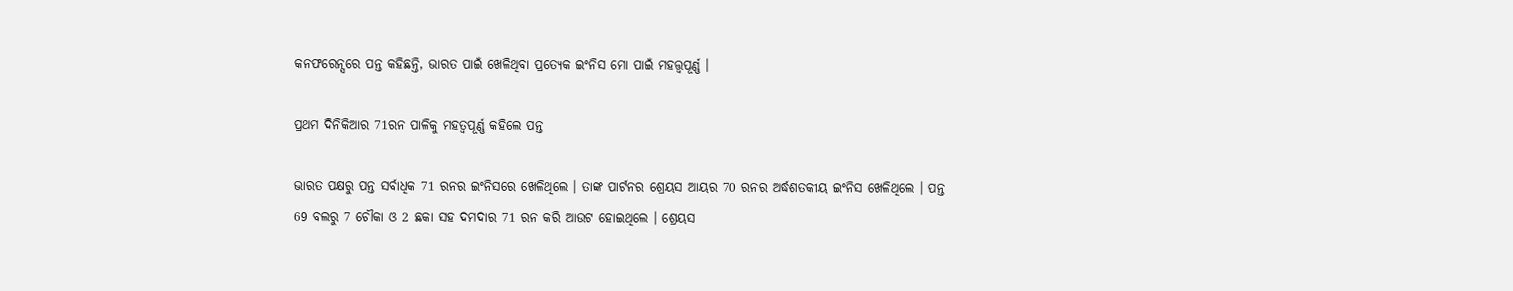କନଫରେନ୍ସରେ ପନ୍ତ କହିଛନ୍ତି, ଭାରତ ପାଇଁ ଖେଳିଥିବା ପ୍ରତ୍ୟେକ ଇଂନିସ ମୋ ପାଇଁ ମହତ୍ତ୍ବପୂର୍ଣ୍ଣ ।

ପ୍ରଥମ ଦିନିକିଆର 71ରନ ପାଳିକୁ ମହତ୍ବପୂର୍ଣ୍ଣ କହିଲେ ପନ୍ତ

ଭାରତ ପକ୍ଷରୁ ପନ୍ତ ସର୍ବାଧିକ 71 ରନର ଇଂନିସରେ ଖେଳିଥିଲେ । ତାଙ୍କ ପାର୍ଟନର ଶ୍ରେୟସ ଆୟର 70 ରନର ଅର୍ଦ୍ଧଶତକୀୟ ଇଂନିସ ଖେଳିଥିଲେ । ପନ୍ତ 69 ବଲରୁ 7 ଚୌକା ଓ 2 ଛକା ସହ ଦମଦାର 71 ରନ କରି ଆଉଟ ହୋଇଥିଲେ । ଶ୍ରେୟସ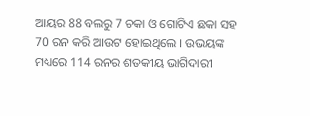ଆୟର 88 ବଲରୁ 7 ଚକା ଓ ଗୋଟିଏ ଛକା ସହ 70 ରନ କରି ଆଉଟ ହୋଇଥିଲେ । ଉଭୟଙ୍କ ମଧ୍ୟରେ 114 ରନର ଶତକୀୟ ଭାଗିଦାରୀ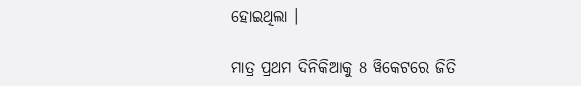ହୋଇଥିଲା ।

ମାତ୍ର ପ୍ରଥମ ଦିନିକିଆକୁ 8 ୱିକେଟରେ ଜିତି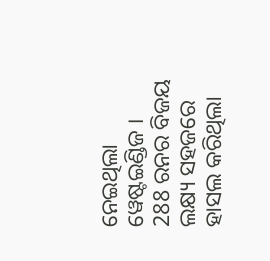ନେଇଥିଲା ୱେଷ୍ଟଇଣ୍ଡିଜ । 288 ରନର ବିଜୟ ଲକ୍ଷ୍ୟ ସହଜରେ ହାସଲ କରିଥିଲା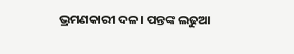ଭ୍ରମଣକାରୀ ଦଳ । ପନ୍ତଙ୍କ ଲଢୁଆ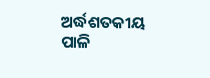ଅର୍ଦ୍ଧଶତକୀୟ ପାଳି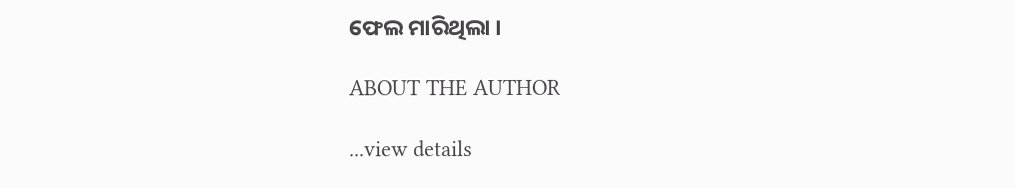ଫେଲ ମାରିଥିଲା ।

ABOUT THE AUTHOR

...view details